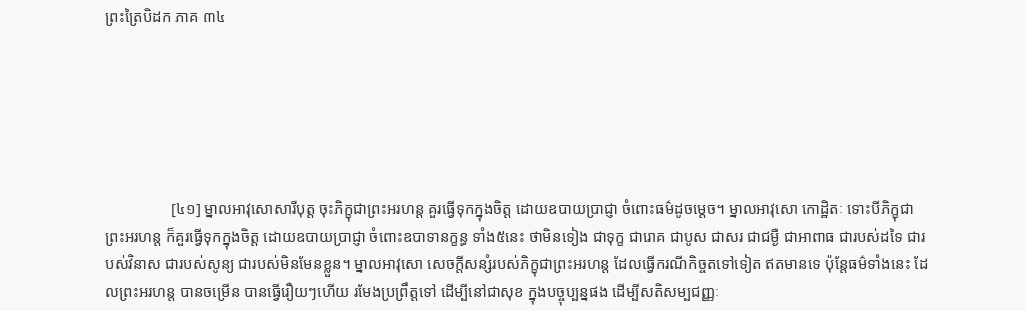ព្រះត្រៃបិដក ភាគ ៣៤






                 [៤១] ម្នាលអាវុសោសារីបុត្ត ចុះភិក្ខុជាព្រះអរហន្ត គួរធ្វើទុកក្នុងចិត្ត ដោយឧបាយប្រាជ្ញា ចំពោះធម៌ដូចម្តេច។ ម្នាលអាវុសោ កោដ្ឋិតៈ ទោះបីភិក្ខុជាព្រះអរហន្ត ក៏គួរធ្វើទុកក្នុងចិត្ត ដោយឧបាយប្រាជ្ញា ចំពោះឧបាទានក្ខន្ធ ទាំង៥នេះ ថាមិនទៀង ជាទុក្ខ ជារោគ ជាបូស ជាសរ ជាជម្ងឺ ជាអាពាធ ជារបស់ដទៃ ជារបស់វិនាស ជារបស់សូន្យ ជារបស់មិនមែនខ្លួន។ ម្នាលអាវុសោ សេចក្តីសន្សំរបស់ភិក្ខុជាព្រះអរហន្ត ដែលធ្វើករណីកិច្ចតទៅទៀត ឥតមានទេ ប៉ុន្តែធម៌ទាំងនេះ ដែលព្រះអរហន្ត បានចម្រើន បានធ្វើរឿយៗហើយ រមែងប្រព្រឹត្តទៅ ដើម្បីនៅជាសុខ ក្នុងបច្ចុប្បន្នផង ដើម្បីសតិសម្បជញ្ញៈ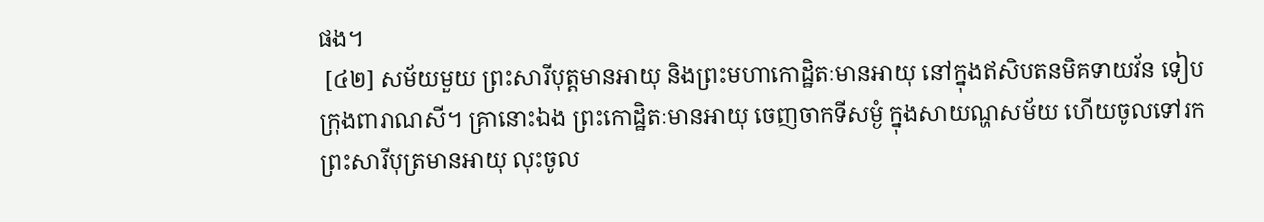ផង។
 [៤២] សម័យមួយ ព្រះសារីបុត្តមានអាយុ និងព្រះមហាកោដ្ឋិតៈមានអាយុ នៅក្នុងឥសិបតនមិគទាយវ័ន ទៀបក្រុងពារាណសី។ គ្រានោះឯង ព្រះកោដ្ឋិតៈមានអាយុ ចេញចាកទីសម្ងំ ក្នុងសាយណ្ហសម័យ ហើយចូលទៅរកព្រះសារីបុត្រមានអាយុ លុះចូល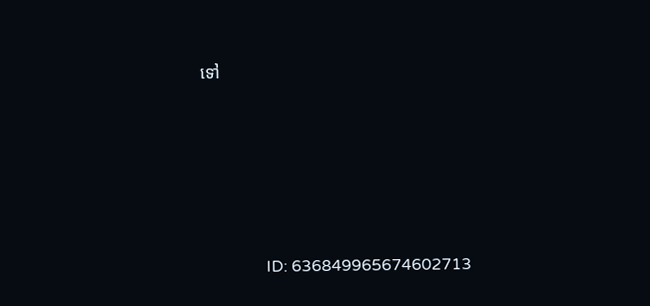ទៅ





                ID: 636849965674602713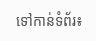ទៅកាន់ទំព័រ៖